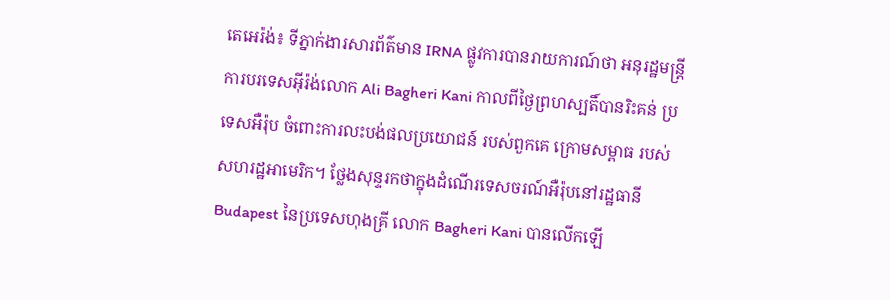តេអេរ៉ង់៖ ទីភ្នាក់ងារសារព័ត៌មាន IRNA ផ្លូវការបានរាយការណ៍ថា អនុរដ្ឋមន្ត្រីការបរទេសអ៊ីរ៉ង់លោក Ali Bagheri Kani កាលពីថ្ងៃព្រហស្បតិ៍បានរិះគន់ ប្រទេសអឺរ៉ុប ចំពោះការលះបង់ផលប្រយោជន៍ របស់ពួកគេ ក្រោមសម្ពាធ របស់សហរដ្ឋអាមេរិក។ ថ្លែងសុន្ទរកថាក្នុងដំណើរទេសចរណ៍អឺរ៉ុបនៅរដ្ឋធានី Budapest នៃប្រទេសហុងគ្រី លោក Bagheri Kani បានលើកឡើ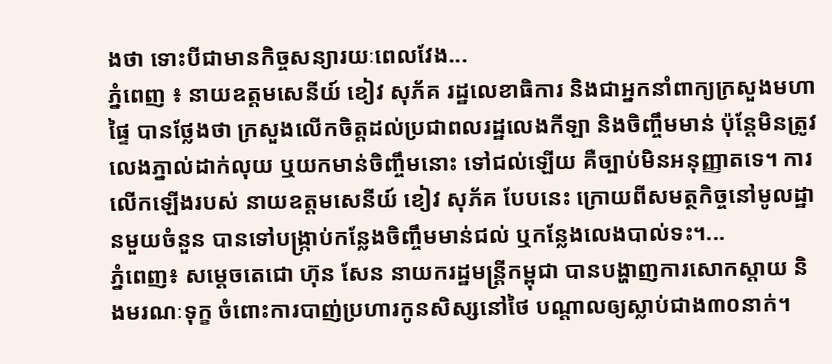ងថា ទោះបីជាមានកិច្ចសន្យារយៈពេលវែង...
ភ្នំពេញ ៖ នាយឧត្តមសេនីយ៍ ខៀវ សុភ័គ រដ្ឋលេខាធិការ និងជាអ្នកនាំពាក្យក្រសួងមហាផ្ទៃ បានថ្លែងថា ក្រសួងលើកចិត្តដល់ប្រជាពលរដ្ឋលេងកីឡា និងចិញ្ចឹមមាន់ ប៉ុន្ដែមិនត្រូវលេងភ្នាល់ដាក់លុយ ឬយកមាន់ចិញ្ចឹមនោះ ទៅជល់ឡើយ គឺច្បាប់មិនអនុញ្ញាតទេ។ ការលើកឡើងរបស់ នាយឧត្តមសេនីយ៍ ខៀវ សុភ័គ បែបនេះ ក្រោយពីសមត្ថកិច្ចនៅមូលដ្ឋានមួយចំនួន បានទៅបង្ក្រាប់កន្លែងចិញ្ចឹមមាន់ជល់ ឬកន្លែងលេងបាល់ទះ។...
ភ្នំពេញ៖ សម្តេចតេជោ ហ៊ុន សែន នាយករដ្ឋមន្រ្តីកម្ពុជា បានបង្ហាញការសោកស្តាយ និងមរណៈទុក្ខ ចំពោះការបាញ់ប្រហារកូនសិស្សនៅថៃ បណ្តាលឲ្យស្លាប់ជាង៣០នាក់។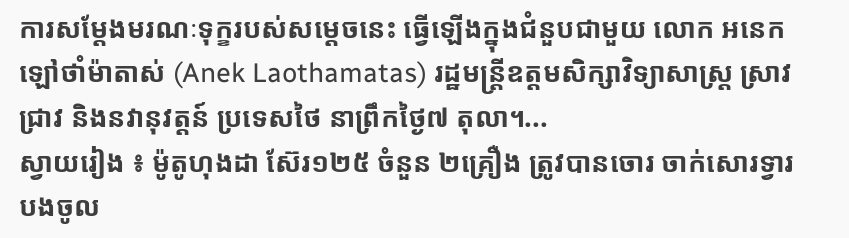ការសម្តែងមរណៈទុក្ខរបស់សម្តេចនេះ ធ្វើឡើងក្នុងជំនួបជាមួយ លោក អនេក ឡៅថាំម៉ាតាស់ (Anek Laothamatas) រដ្ឋមន្ត្រីឧត្តមសិក្សាវិទ្យាសាស្ត្រ ស្រាវជ្រាវ និងនវានុវត្តន៍ ប្រទេសថៃ នាព្រឹកថ្ងៃ៧ តុលា។...
ស្វាយរៀង ៖ ម៉ូតូហុងដា ស៊ែរ១២៥ ចំនួន ២គ្រឿង ត្រូវបានចោរ ចាក់សោរទ្វារបងចូល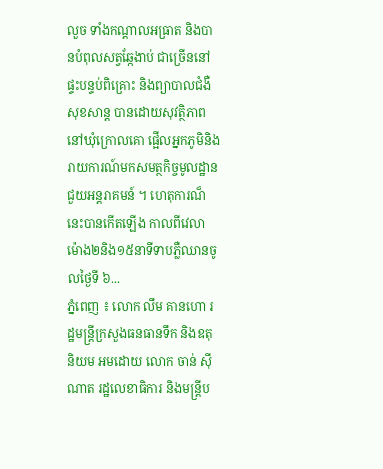លួច ទាំងកណ្ដាលអធ្រាត និងបានបំពុលសត្វឆ្កែងាប់ ជាច្រើននៅផ្ទះបន្ទប់ពិគ្រោះ និងព្យាបាលជំងឺ សុខសាន្ត បានដោយសុវត្ថិភាព នៅឃុំក្រោលគោ ផ្អើលអ្នកភូមិនិង រាយការណ៍មកសមត្ថកិច្ចមូលដ្ឋាន ជួយអន្តរាគមន៍ ។ ហេតុការណ៏នេះបានកើតឡើង កាលពីវេលាម៉ោង២និង១៥នាទីទាបភ្លឺឈានចូលថ្ងៃទី ៦...
ភ្នំពេញ ៖ លោក លឹម គានហោ រដ្ឋមន្ត្រីក្រសួងធនធានទឹក និងឧតុនិយម អមដោយ លោក ចាន់ ស៊ីណាត រដ្ឋលេខាធិការ និងមន្ត្រីប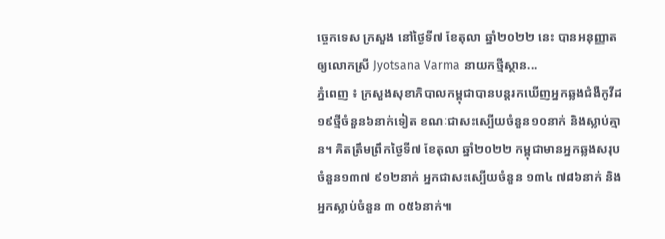ច្ចេកទេស ក្រសួង នៅថ្ងៃទី៧ ខែតុលា ឆ្នាំ២០២២ នេះ បានអនុញ្ញាតឲ្យលោកស្រី Jyotsana Varma នាយកថ្មីស្ថាន...
ភ្នំពេញ ៖ ក្រសួងសុខាភិបាលកម្ពុជាបានបន្តរកឃើញអ្នកឆ្លងជំងឺកូវីដ១៩ថ្មីចំនួន៦នាក់ទៀត ខណៈជាសះស្បើយចំនួន១០នាក់ និងស្លាប់គ្មាន។ គិតត្រឹមព្រឹកថ្ងៃទី៧ ខែតុលា ឆ្នាំ២០២២ កម្ពុជាមានអ្នកឆ្លងសរុបចំនួន១៣៧ ៩១២នាក់ អ្នកជាសះស្បើយចំនួន ១៣៤ ៧៨៦នាក់ និងអ្នកស្លាប់ចំនួន ៣ ០៥៦នាក់៕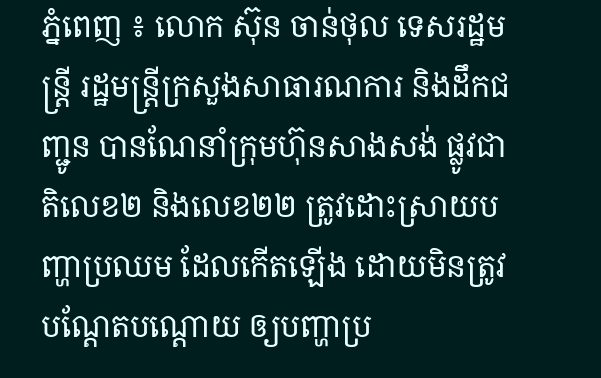ភ្នំពេញ ៖ លោក ស៊ុន ចាន់ថុល ទេសរដ្ឋមន្រ្តី រដ្ឋមន្រ្តីក្រសួងសាធារណការ និងដឹកជញ្ជូន បានណែនាំក្រុមហ៊ុនសាងសង់ ផ្លូវជាតិលេខ២ និងលេខ២២ ត្រូវដោះស្រាយបញ្ហាប្រឈម ដែលកើតឡើង ដោយមិនត្រូវបណ្តែតបណ្តោយ ឲ្យបញ្ហាប្រ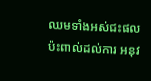ឈមទាំងអស់ជះផល ប៉ះពាល់ដល់ការ អនុវ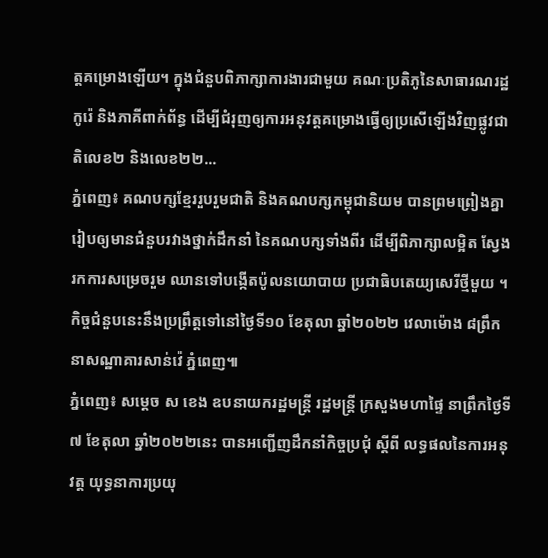ត្តគម្រោងឡេីយ។ ក្នុងជំនួបពិភាក្សាការងារជាមួយ គណៈប្រតិភូនៃសាធារណរដ្ឋកូរ៉េ និងភាគីពាក់ព័ន្ធ ដើម្បីជំរុញឲ្យការអនុវត្តគម្រោងធ្វើឲ្យប្រសើឡើងវិញផ្លូវជាតិលេខ២ និងលេខ២២...
ភ្នំពេញ៖ គណបក្សខ្មែររួបរួមជាតិ និងគណបក្សកម្ពុជានិយម បានព្រមព្រៀងគ្នា រៀបឲ្យមានជំនួបរវាងថ្នាក់ដឹកនាំ នៃគណបក្សទាំងពីរ ដើម្បីពិភាក្សាលម្អិត ស្វែងរកការសម្រេចរួម ឈានទៅបង្កើតប៉ូលនយោបាយ ប្រជាធិបតេយ្យសេរីថ្មីមួយ ។ កិច្ចជំនួបនេះនឹងប្រព្រឹត្តទៅនៅថ្ងៃទី១០ ខែតុលា ឆ្នាំ២០២២ វេលាម៉ោង ៨ព្រឹក នាសណ្ឋាគារសាន់វ៉េ ភ្នំពេញ៕
ភ្នំពេញ៖ សម្ដេច ស ខេង ឧបនាយករដ្ឋមន្ដ្រី រដ្ឋមន្ដ្រី ក្រសួងមហាផ្ទៃ នាព្រឹកថ្ងៃទី៧ ខែតុលា ឆ្នាំ២០២២នេះ បានអញ្ជើញដឹកនាំកិច្ចប្រជុំ ស្ដីពី លទ្ធផលនៃការអនុវត្ត យុទ្ធនាការប្រយុ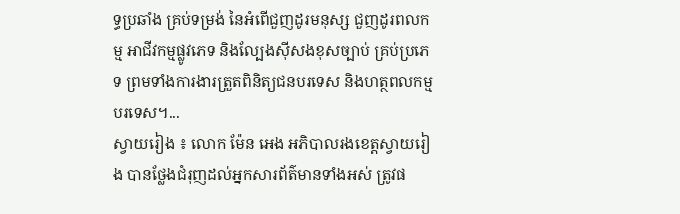ទ្ធប្រឆាំង គ្រប់ទម្រង់ នៃអំពើជួញដូរមនុស្ស ជួញដូរពលកម្ម អាជីវកម្មផ្លូវភេទ និងល្បែងស៊ីសងខុសច្បាប់ គ្រប់ប្រភេទ ព្រមទាំងការងារត្រួតពិនិត្យជនបរទេស និងហត្ថពលកម្មបរទេស។...
ស្វាយរៀង ៖ លោក ម៉ែន អេង អភិបាលរងខេត្តស្វាយរៀង បានថ្លែងជំរុញដល់អ្នកសារព័ត៌មានទាំងអស់ ត្រូវផ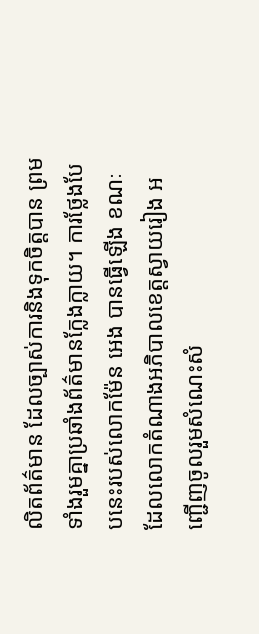លិតព័ត៌មាន ដែលច្បាស់ការនិងទុកចិត្តបាន ព្រមទាំងរួមគ្នាប្រឆាំងព័ត៌មានក្លែងក្លាយ។ ការថ្លែងបែបនេះរបស់លោកម៉ែន អេង បានធ្វើឡើង ខណៈដែលលោកតំណាងអភិបាលខេត្តស្វាយរៀង អញ្ជើញចូលរួមសំណេះសំ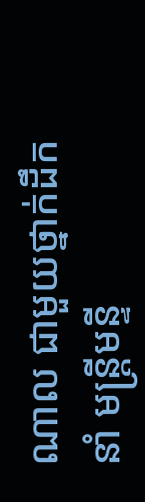ណាល ជាមួយថ្នាក់ដឹកនាំ មន្ត្រីមន្ទី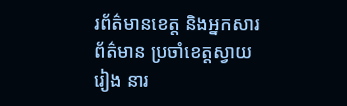រព័ត៌មានខេត្ត និងអ្នកសារព័ត៌មាន ប្រចាំខេត្តស្វាយរៀង នារ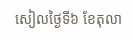សៀលថ្ងៃទី៦ ខែតុលា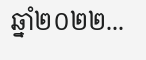ឆ្នាំ២០២២...